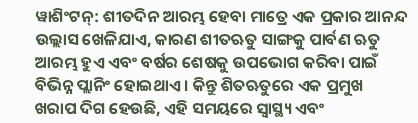ୱାଶିଂଟନ୍: ଶୀତଦିନ ଆରମ୍ଭ ହେବା ମାତ୍ରେ ଏକ ପ୍ରକାର ଆନନ୍ଦ ଉଲ୍ଲାସ ଖେଳିଯାଏ, କାରଣ ଶୀତଋତୁ ସାଙ୍ଗକୁ ପାର୍ବଣ ଋତୁ ଆରମ୍ଭ ହୁଏ ଏବଂ ବର୍ଷର ଶେଷକୁ ଉପଭୋଗ କରିବା ପାଇଁ ବିଭିନ୍ନ ପ୍ଲାନିଂ ହୋଇଥାଏ । କିନ୍ତୁ ଶିତଋତୁରେ ଏକ ପ୍ରମୁଖ ଖରାପ ଦିଗ ହେଉଛି, ଏହି ସମୟରେ ସ୍ବାସ୍ଥ୍ୟ ଏବଂ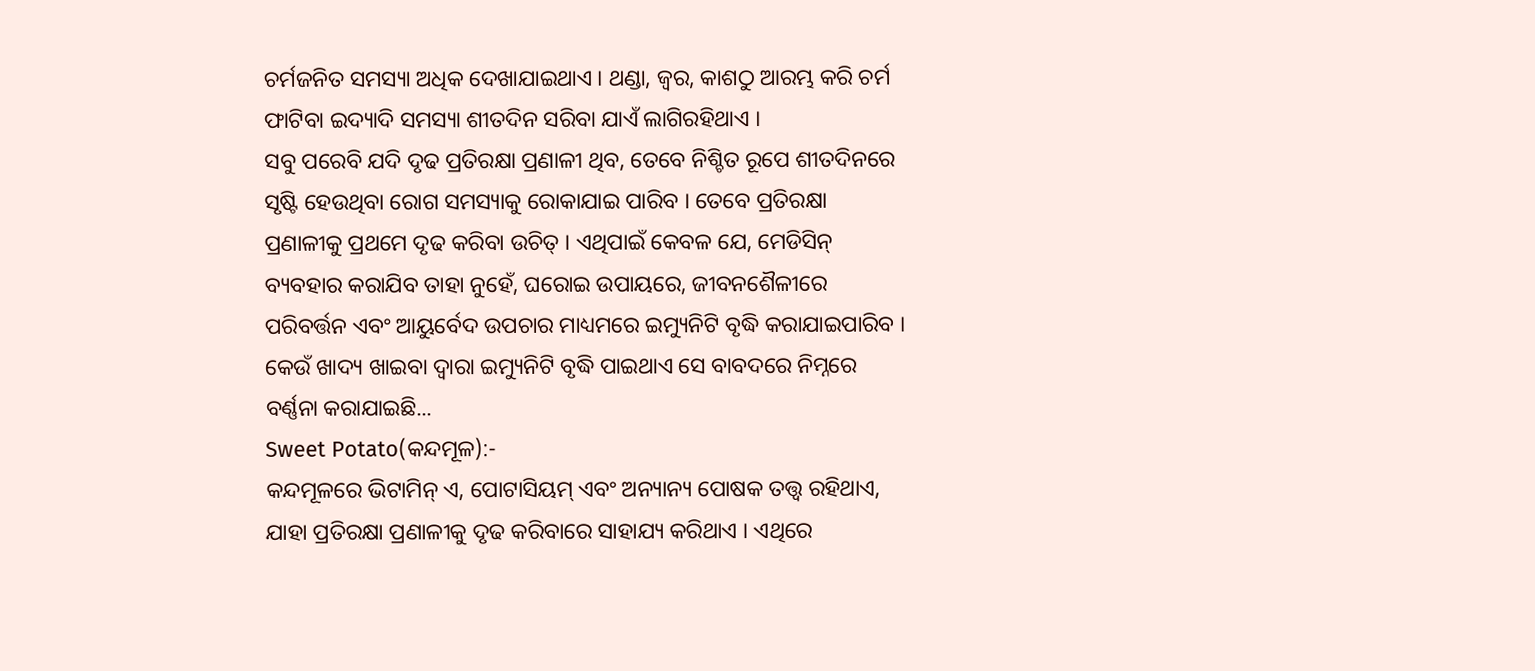ଚର୍ମଜନିତ ସମସ୍ୟା ଅଧିକ ଦେଖାଯାଇଥାଏ । ଥଣ୍ଡା, ଜ୍ବର, କାଶଠୁ ଆରମ୍ଭ କରି ଚର୍ମ ଫାଟିବା ଇଦ୍ୟାଦି ସମସ୍ୟା ଶୀତଦିନ ସରିବା ଯାଏଁ ଲାଗିରହିଥାଏ ।
ସବୁ ପରେବି ଯଦି ଦୃଢ ପ୍ରତିରକ୍ଷା ପ୍ରଣାଳୀ ଥିବ, ତେବେ ନିଶ୍ଚିତ ରୂପେ ଶୀତଦିନରେ ସୃଷ୍ଟି ହେଉଥିବା ରୋଗ ସମସ୍ୟାକୁ ରୋକାଯାଇ ପାରିବ । ତେବେ ପ୍ରତିରକ୍ଷା ପ୍ରଣାଳୀକୁ ପ୍ରଥମେ ଦୃଢ କରିବା ଉଚିତ୍ । ଏଥିପାଇଁ କେବଳ ଯେ, ମେଡିସିନ୍ ବ୍ୟବହାର କରାଯିବ ତାହା ନୁହେଁ, ଘରୋଇ ଉପାୟରେ, ଜୀବନଶୈଳୀରେ ପରିବର୍ତ୍ତନ ଏବଂ ଆୟୁର୍ବେଦ ଉପଚାର ମାଧ୍ୟମରେ ଇମ୍ୟୁନିଟି ବୃଦ୍ଧି କରାଯାଇପାରିବ । କେଉଁ ଖାଦ୍ୟ ଖାଇବା ଦ୍ବାରା ଇମ୍ୟୁନିଟି ବୃଦ୍ଧି ପାଇଥାଏ ସେ ବାବଦରେ ନିମ୍ନରେ ବର୍ଣ୍ଣନା କରାଯାଇଛି...
Sweet Potato(କନ୍ଦମୂଳ):-
କନ୍ଦମୂଳରେ ଭିଟାମିନ୍ ଏ, ପୋଟାସିୟମ୍ ଏବଂ ଅନ୍ୟାନ୍ୟ ପୋଷକ ତତ୍ତ୍ୱ ରହିଥାଏ, ଯାହା ପ୍ରତିରକ୍ଷା ପ୍ରଣାଳୀକୁ ଦୃଢ କରିବାରେ ସାହାଯ୍ୟ କରିଥାଏ । ଏଥିରେ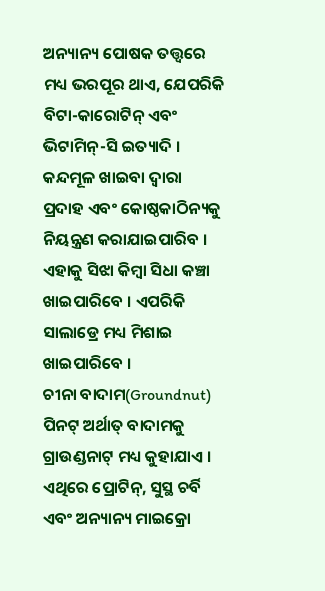ଅନ୍ୟାନ୍ୟ ପୋଷକ ତତ୍ତ୍ୱରେ ମଧ୍ୟ ଭରପୂର ଥାଏ, ଯେପରିକି ବିଟା-କାରୋଟିନ୍ ଏବଂ ଭିଟାମିନ୍-ସି ଇତ୍ୟାଦି । କନ୍ଦମୂଳ ଖାଇବା ଦ୍ୱାରା ପ୍ରଦାହ ଏବଂ କୋଷ୍ଠକାଠିନ୍ୟକୁ ନିୟନ୍ତ୍ରଣ କରାଯାଇପାରିବ । ଏହାକୁ ସିଝା କିମ୍ବା ସିଧା କଞ୍ଚା ଖାଇପାରିବେ । ଏପରିକି ସାଲାଡ୍ରେ ମଧ୍ୟ ମିଶାଇ ଖାଇପାରିବେ ।
ଚୀନା ବାଦାମ(Groundnut)
ପିନଟ୍ ଅର୍ଥାତ୍ ବାଦାମକୁ ଗ୍ରାଉଣ୍ଡନାଟ୍ ମଧ୍ୟ କୁହାଯାଏ । ଏଥିରେ ପ୍ରୋଟିନ୍, ସୁସ୍ଥ ଚର୍ବି ଏବଂ ଅନ୍ୟାନ୍ୟ ମାଇକ୍ରୋ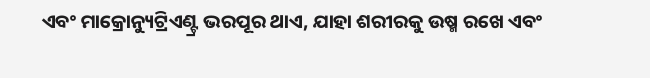ଏବଂ ମାକ୍ରୋନ୍ୟୁଟ୍ରିଏଣ୍ଟ୍ର ଭରପୂର ଥାଏ, ଯାହା ଶରୀରକୁ ଉଷ୍ମ ରଖେ ଏବଂ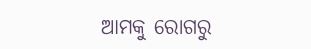ଆମକୁ ରୋଗରୁ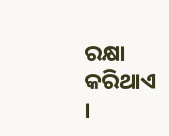ରକ୍ଷା କରିଥାଏ ।